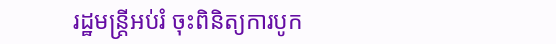រដ្ឋមន្ត្រីអប់រំ ចុះពិនិត្យការបូក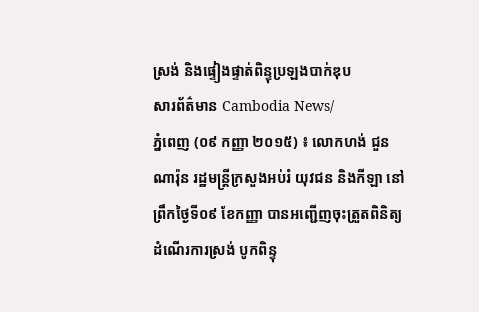ស្រង់ និងផ្ទៀងផ្ទាត់ពិន្ទុប្រឡងបាក់ឌុប
សារព័ត៌មាន Cambodia News/
ភ្នំពេញ (០៩ កញ្ញា ២០១៥) ៖ លោកហង់ ជួនណារ៉ុន រដ្ឋមន្ត្រីក្រសួងអប់រំ យុវជន និងកីឡា នៅព្រឹកថ្ងៃទី០៩ ខែកញ្ញា បានអញ្ជើញចុះត្រួតពិនិត្យដំណើរការស្រង់ បូកពិន្ទុ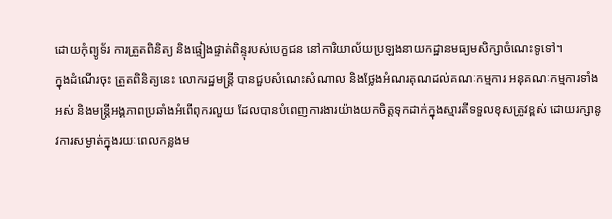ដោយកុំព្យូទ័រ ការត្រួតពិនិត្យ និងផ្ទៀងផ្ទាត់ពិន្ទុរបស់បេក្ខជន នៅការិយាល័យប្រឡងនាយកដ្ឋានមធ្យមសិក្សាចំណេះទូទៅ។
ក្នុងដំណើរចុះ ត្រួតពិនិត្យនេះ លោករដ្ឋមន្ត្រី បានជួបសំណេះសំណាល និងថ្លែងអំណរគុណដល់គណៈកម្មការ អនុគណៈកម្មការទាំងអស់ និងមន្ត្រីអង្គភាពប្រឆាំងអំពើពុករលួយ ដែលបានបំពេញការងារយ៉ាងយកចិត្តទុកដាក់ក្នុងស្មារតីទទួលខុសត្រូវខ្ពស់ ដោយរក្សានូវការសម្ងាត់ក្នុងរយៈពេលកន្លងម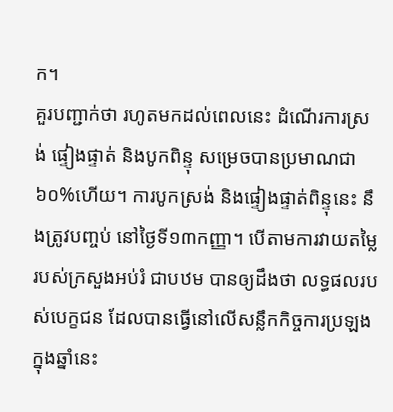ក។
គួរបញ្ជាក់ថា រហូតមកដល់ពេលនេះ ដំណើរការស្រង់ ផ្ទៀងផ្ទាត់ និងបូកពិន្ទុ សម្រេចបានប្រមាណជា៦០%ហើយ។ ការបូកស្រង់ និងផ្ទៀងផ្ទាត់ពិន្ទុនេះ នឹងត្រូវបញ្ចប់ នៅថ្ងៃទី១៣កញ្ញា។ បើតាមការវាយតម្លៃ របស់ក្រសួងអប់រំ ជាបឋម បានឲ្យដឹងថា លទ្ធផលរបស់បេក្ខជន ដែលបានធ្វើនៅលើសន្លឹកកិច្ចការប្រឡង ក្នុងឆ្នាំនេះ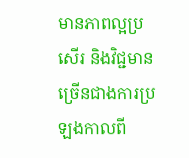មានភាពល្អប្រសើរ និងវិជ្ជមានច្រើនជាងការប្រឡងកាលពី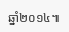ឆ្នាំ២០១៤៕